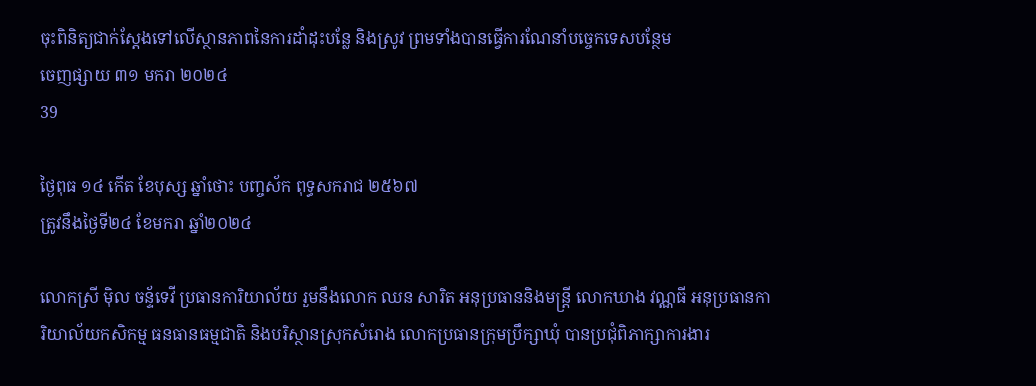ចុះពិនិត្យជាក់ស្តែងទៅលេីស្ថានភាពនៃការដាំដុះបន្លែ និងស្រូវ ព្រមទាំងបានធ្វេីការណែនាំបច្ចេកទេសបន្ថែម
ចេញផ្សាយ ៣១ មករា ២០២៤
39

ថ្ងៃពុធ ១៤ កើត ខែបុស្ស ឆ្នាំថោះ បញ្ចស័ក ពុទ្ធសករាជ ២៥៦៧
ត្រូវនឹងថ្ងៃទី២៤ ខែមករា ឆ្នាំ២០២៤

លោកស្រី ម៉ិល ចន្ទ័ទេវី ប្រធានការិយាល័យ រួមនឹងលោក ឈន សារិត អនុប្រធាននិងមន្ត្រី លោកឃាង វណ្ណធី អនុប្រធានការិយាល័យកសិកម្ម ធនធានធម្មជាតិ និងបរិស្ថានស្រុកសំរោង លោកប្រធានក្រុមប្រឹក្សាឃុំ បានប្រជុំពិភាក្សាការងារ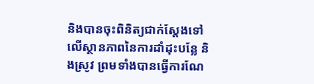និងបានចុះពិនិត្យជាក់ស្តែងទៅលេីស្ថានភាពនៃការដាំដុះបន្លែ និងស្រូវ ព្រមទាំងបានធ្វេីការណែ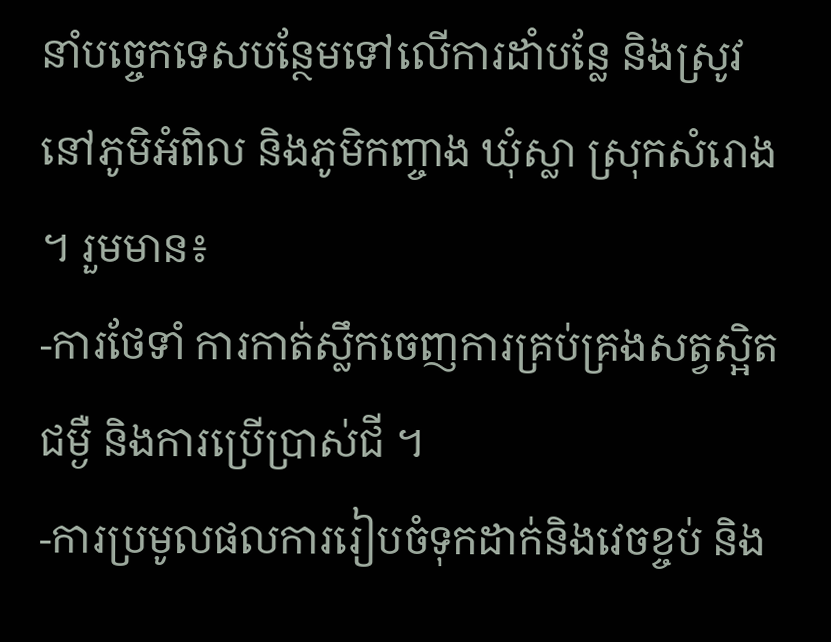នាំបច្ចេកទេសបន្ថែមទៅលើការដាំបន្លែ និងស្រូវ នៅភូមិអំពិល និងភូមិកញ្ចាង ឃុំស្លា ស្រុកសំរោង ។ រួមមាន៖
-ការថែទាំ ការកាត់ស្លឹកចេញការគ្រប់គ្រងសត្វស្អិត ជម្ងឺ និងការប្រើប្រាស់ជី ។
-ការប្រមូលផលការរៀបចំទុកដាក់និងវេចខ្ចប់ និង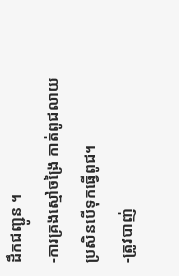ដឹកជញ្ជូន ។
-ការគ្រងស្មៅចង្រៃ កាត់ពូជលាយប្រសិនបើទុកធ្វើពូជ។
-ត្រូវបាញ់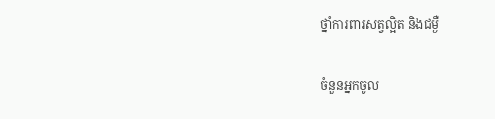ថ្នាំការពារសត្វល្អិត និងជម្ងឺ

ចំនួនអ្នកចូល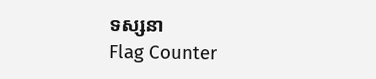ទស្សនា
Flag Counter